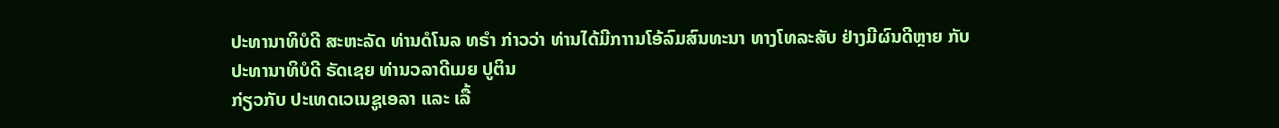ປະທານາທິບໍດີ ສະຫະລັດ ທ່ານດໍໂນລ ທຣຳ ກ່າວວ່າ ທ່ານໄດ້ມີກາານໂອ້ລົມສົນທະນາ ທາງໂທລະສັບ ຢ່າງມີຜົນດີຫຼາຍ ກັບປະທານາທິບໍດີ ຣັດເຊຍ ທ່ານວລາດີເມຍ ປູຕິນ
ກ່ຽວກັບ ປະເທດເວເນຊູເອລາ ແລະ ເລື້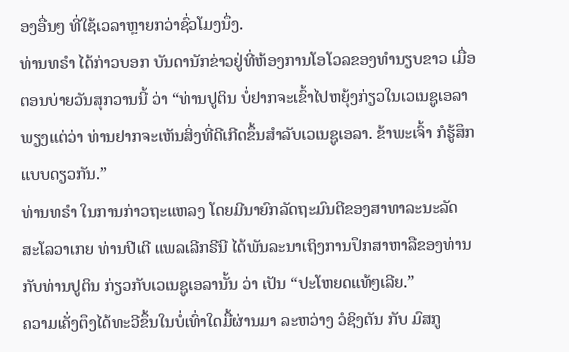ອງອື່ນໆ ທີ່ໃຊ້ເວລາຫຼາຍກວ່າຊົ່ວໂມງນຶ່ງ.
ທ່ານທຣຳ ໄດ້ກ່າວບອກ ບັນດານັກຂ່າວຢູ່ທີ່ຫ້ອງການໂອໂວລຂອງທຳນຽບຂາວ ເມື່ອ
ຕອນບ່າຍວັນສຸກວານນີ້ ວ່າ “ທ່ານປູຕິນ ບໍ່ຢາກຈະເຂົ້າໄປຫຍຸ້ງກ່ຽວໃນເວເນຊູເອລາ
ພຽງແຕ່ວ່າ ທ່ານຢາກຈະເຫັນສິ່ງທີ່ດີເກີດຂຶ້ນສຳລັບເວເນຊູເອລາ. ຂ້າພະເຈົ້າ ກໍຮູ້ສຶກ
ແບບດຽວກັນ.”
ທ່ານທຣຳ ໃນການກ່າວຖະແຫລງ ໂດຍມີນາຍົກລັດຖະມົນຕີຂອງສາທາລະນະລັດ
ສະໂລວາເກຍ ທ່ານປີເຕີ ແພລເລີກຣີນີ ໄດ້ພັນລະນາເຖິງການປຶກສາຫາລືຂອງທ່ານ
ກັບທ່ານປູຕິນ ກ່ຽວກັບເວເນຊູເອລານັ້ນ ວ່າ ເປັນ “ປະໂຫຍດແທ້ໆເລີຍ.”
ຄວາມເຄັ່ງຕຶງໄດ້ທະວີຂຶ້ນໃນບໍ່ເທົ່າໃດມື້ຜ່ານມາ ລະຫວ່າງ ວໍຊິງຕັນ ກັບ ມົສກູ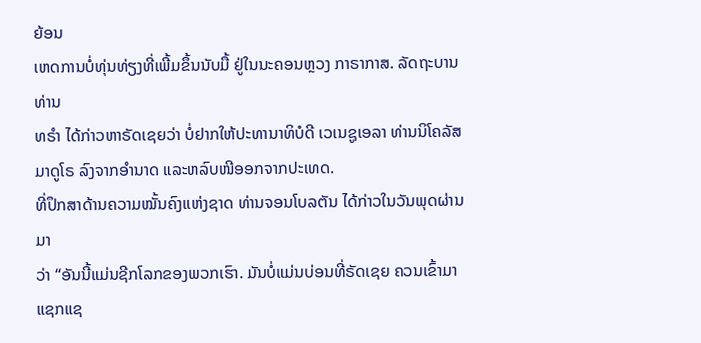ຍ້ອນ
ເຫດການບໍ່ທຸ່ນທ່ຽງທີ່ເພີ້ມຂຶ້ນນັບມື້ ຢູ່ໃນນະຄອນຫຼວງ ກາຣາກາສ. ລັດຖະບານທ່ານ
ທຣຳ ໄດ້ກ່າວຫາຣັດເຊຍວ່າ ບໍ່ຢາກໃຫ້ປະທານາທິບໍດີ ເວເນຊູເອລາ ທ່ານນິໂຄລັສ
ມາດູໂຣ ລົງຈາກອຳນາດ ແລະຫລົບໜີອອກຈາກປະເທດ.
ທີ່ປຶກສາດ້ານຄວາມໝັ້ນຄົງແຫ່ງຊາດ ທ່ານຈອນໂບລຕັນ ໄດ້ກ່າວໃນວັນພຸດຜ່ານມາ
ວ່າ “ອັນນີ້ແມ່ນຊີກໂລກຂອງພວກເຮົາ. ມັນບໍ່ແມ່ນບ່ອນທີ່ຣັດເຊຍ ຄວນເຂົ້າມາ
ແຊກແຊ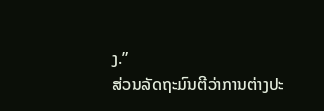ງ.”
ສ່ວນລັດຖະມົນຕີວ່າການຕ່າງປະ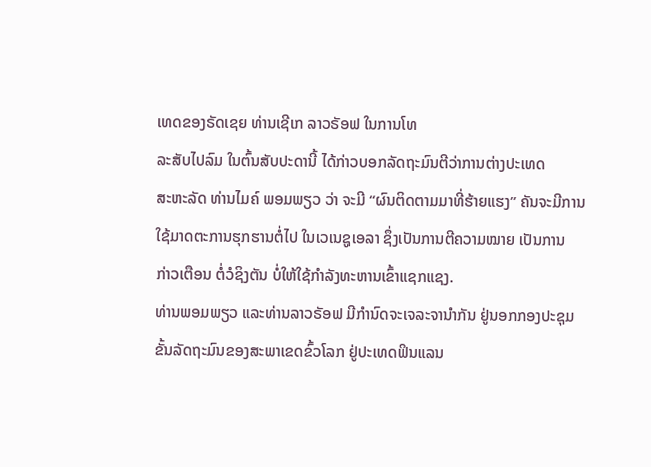ເທດຂອງຣັດເຊຍ ທ່ານເຊີເກ ລາວຣັອຟ ໃນການໂທ
ລະສັບໄປລົມ ໃນຕົ້ນສັບປະດານີ້ ໄດ້ກ່າວບອກລັດຖະມົນຕີວ່າການຕ່າງປະເທດ
ສະຫະລັດ ທ່ານໄມຄ໌ ພອມພຽວ ວ່າ ຈະມີ “ຜົນຕິດຕາມມາທີ່ຮ້າຍແຮງ” ຄັນຈະມີການ
ໃຊ້ມາດຕະການຮຸກຮານຕໍ່ໄປ ໃນເວເນຊູເອລາ ຊຶ່ງເປັນການຕີຄວາມໝາຍ ເປັນການ
ກ່າວເຕືອນ ຕໍ່ວໍຊິງຕັນ ບໍ່ໃຫ້ໃຊ້ກຳລັງທະຫານເຂົ້າແຊກແຊງ.
ທ່ານພອມພຽວ ແລະທ່ານລາວຣັອຟ ມີກຳນົດຈະເຈລະຈານຳກັນ ຢູ່ນອກກອງປະຊຸມ
ຂັ້ນລັດຖະມົນຂອງສະພາເຂດຂົ້ວໂລກ ຢູ່ປະເທດຟິນແລນ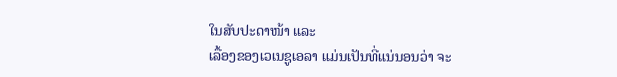ໃນສັບປະດາໜ້າ ແລະ
ເລື້ອງຂອງເວເນຊູເອລາ ແມ່ນເປັນທີ່ແນ່ນອນວ່າ ຈະ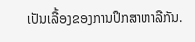ເປັນເລື້ອງຂອງການປຶກສາຫາລືກັນ.